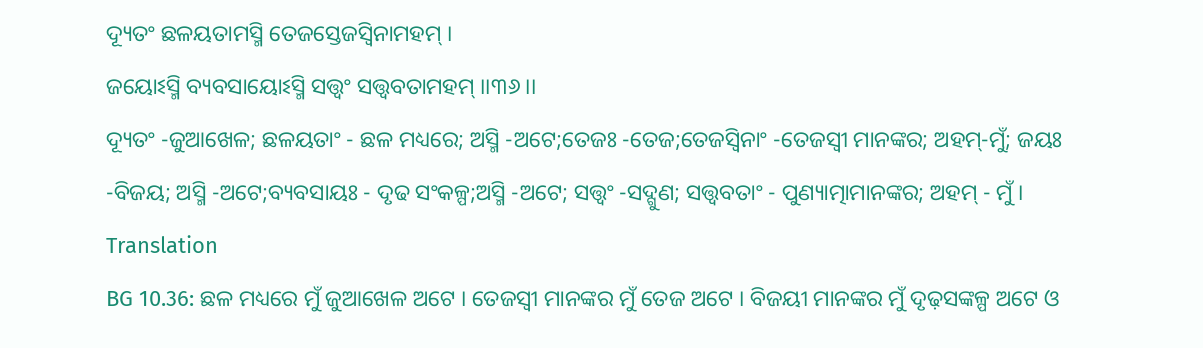ଦ୍ୟୂତଂ ଛଳୟତାମସ୍ମି ତେଜସ୍ତେଜସ୍ୱିନାମହମ୍ ।
ଜୟୋଽସ୍ମି ବ୍ୟବସାୟୋଽସ୍ମି ସତ୍ତ୍ୱଂ ସତ୍ତ୍ୱବତାମହମ୍ ।।୩୬।।
ଦ୍ୟୂତଂ -ଜୁଆଖେଳ; ଛଳୟତାଂ - ଛଳ ମଧ୍ୟରେ; ଅସ୍ମି -ଅଟେ;ତେଜଃ -ତେଜ;ତେଜସ୍ୱିନାଂ -ତେଜସ୍ୱୀ ମାନଙ୍କର; ଅହମ୍-ମୁଁ; ଜୟଃ -ବିଜୟ; ଅସ୍ମି -ଅଟେ;ବ୍ୟବସାୟଃ - ଦୃଢ ସଂକଳ୍ପ;ଅସ୍ମି -ଅଟେ; ସତ୍ତ୍ୱଂ -ସଦ୍ଗୁଣ; ସତ୍ତ୍ୱବତାଂ - ପୁଣ୍ୟାତ୍ମାମାନଙ୍କର; ଅହମ୍ - ମୁଁ ।
Translation
BG 10.36: ଛଳ ମଧ୍ୟରେ ମୁଁ ଜୁଆଖେଳ ଅଟେ । ତେଜସ୍ୱୀ ମାନଙ୍କର ମୁଁ ତେଜ ଅଟେ । ବିଜୟୀ ମାନଙ୍କର ମୁଁ ଦୃଢ଼ସଙ୍କଳ୍ପ ଅଟେ ଓ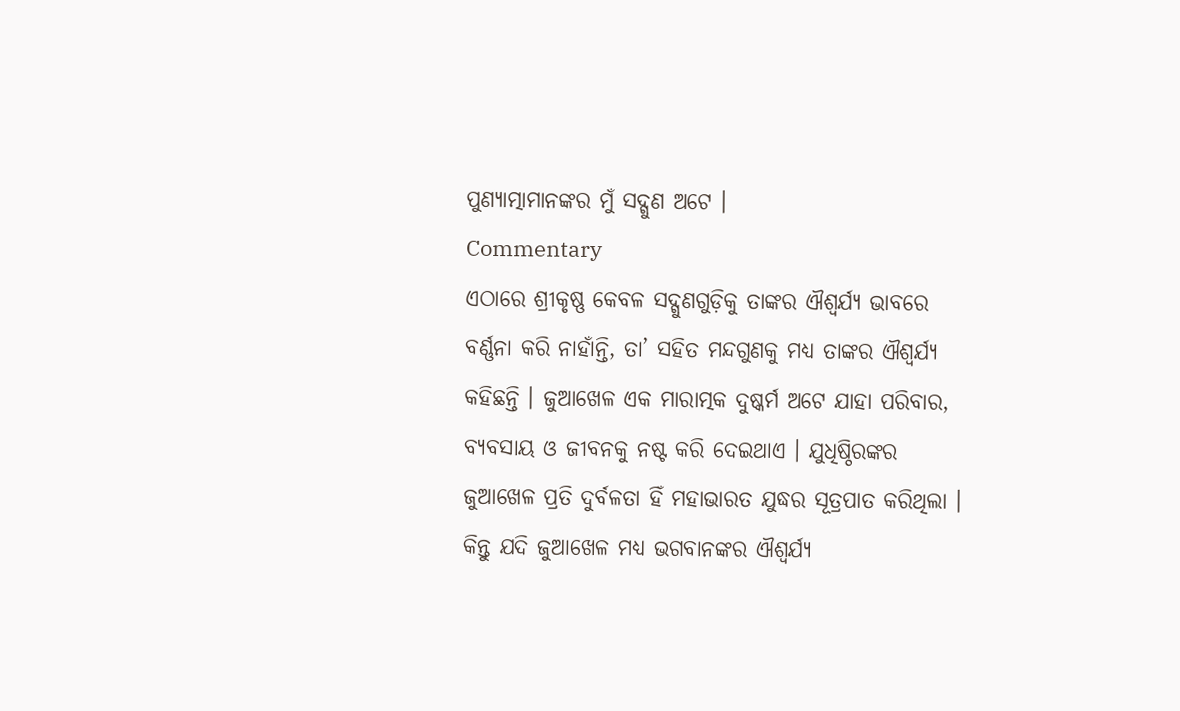ପୁଣ୍ୟାତ୍ମାମାନଙ୍କର ମୁଁ ସଦ୍ଗୁଣ ଅଟେ ।
Commentary
ଏଠାରେ ଶ୍ରୀକୃଷ୍ଣ କେବଳ ସଦ୍ଗୁଣଗୁଡ଼ିକୁ ତାଙ୍କର ଐଶ୍ୱର୍ଯ୍ୟ ଭାବରେ ବର୍ଣ୍ଣନା କରି ନାହାଁନ୍ତି, ତା’ ସହିତ ମନ୍ଦଗୁଣକୁ ମଧ୍ୟ ତାଙ୍କର ଐଶ୍ୱର୍ଯ୍ୟ କହିଛନ୍ତି । ଜୁଆଖେଳ ଏକ ମାରାତ୍ମକ ଦୁଷ୍କର୍ମ ଅଟେ ଯାହା ପରିବାର, ବ୍ୟବସାୟ ଓ ଜୀବନକୁ ନଷ୍ଟ କରି ଦେଇଥାଏ । ଯୁଧିଷ୍ଠିରଙ୍କର ଜୁଆଖେଳ ପ୍ରତି ଦୁର୍ବଳତା ହିଁ ମହାଭାରତ ଯୁଦ୍ଧର ସୂତ୍ରପାତ କରିଥିଲା । କିନ୍ତୁ ଯଦି ଜୁଆଖେଳ ମଧ୍ୟ ଭଗବାନଙ୍କର ଐଶ୍ୱର୍ଯ୍ୟ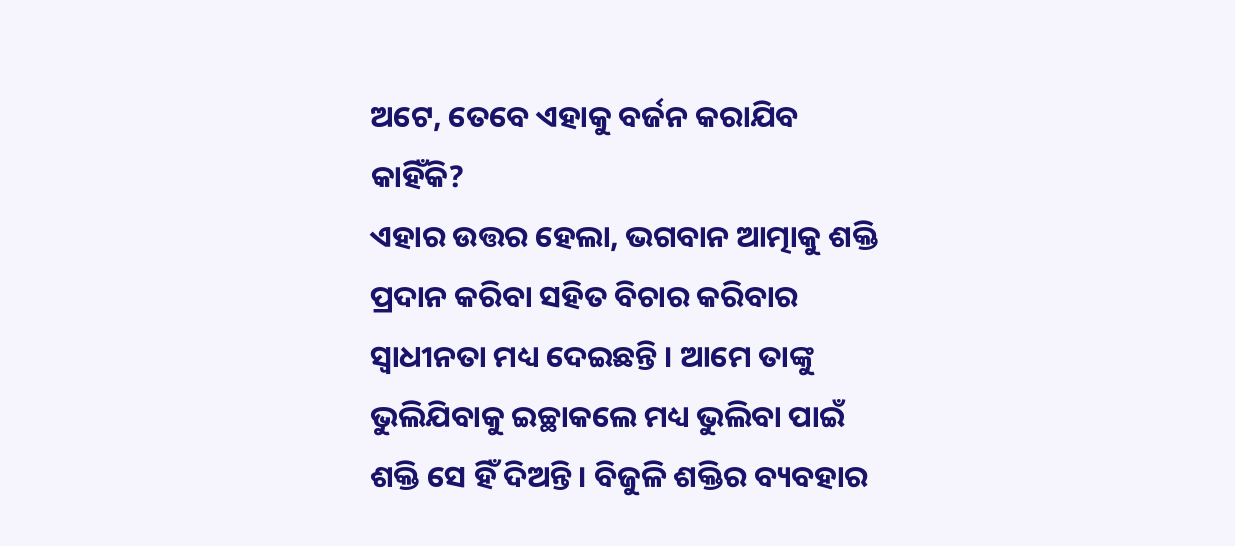ଅଟେ, ତେବେ ଏହାକୁ ବର୍ଜନ କରାଯିବ କାହିଁକି?
ଏହାର ଉତ୍ତର ହେଲା, ଭଗବାନ ଆତ୍ମାକୁ ଶକ୍ତି ପ୍ରଦାନ କରିବା ସହିତ ବିଚାର କରିବାର ସ୍ୱାଧୀନତା ମଧ୍ୟ ଦେଇଛନ୍ତି । ଆମେ ତାଙ୍କୁ ଭୁଲିଯିବାକୁ ଇଚ୍ଛାକଲେ ମଧ୍ୟ ଭୁଲିବା ପାଇଁ ଶକ୍ତି ସେ ହିଁ ଦିଅନ୍ତି । ବିଜୁଳି ଶକ୍ତିର ବ୍ୟବହାର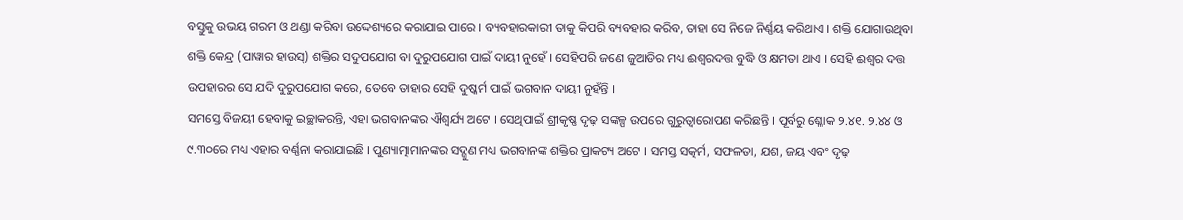ବସ୍ତୁକୁ ଉଭୟ ଗରମ ଓ ଥଣ୍ଡା କରିବା ଉଦ୍ଦେଶ୍ୟରେ କରାଯାଇ ପାରେ । ବ୍ୟବହାରକାରୀ ତାକୁ କିପରି ବ୍ୟବହାର କରିବ, ତାହା ସେ ନିଜେ ନିର୍ଣ୍ଣୟ କରିଥାଏ । ଶକ୍ତି ଯୋଗାଉଥିବା ଶକ୍ତି କେନ୍ଦ୍ର (ପାୱାର ହାଉସ୍) ଶକ୍ତିର ସଦୁପଯୋଗ ବା ଦୁରୁପଯୋଗ ପାଇଁ ଦାୟୀ ନୁହେଁ । ସେହିପରି ଜଣେ ଜୁଆଡିର ମଧ୍ୟ ଈଶ୍ୱରଦତ୍ତ ବୁଦ୍ଧି ଓ କ୍ଷମତା ଥାଏ । ସେହି ଈଶ୍ୱର ଦତ୍ତ ଉପହାରର ସେ ଯଦି ଦୁରୁପଯୋଗ କରେ, ତେବେ ତାହାର ସେହି ଦୁଷ୍କର୍ମ ପାଇଁ ଭଗବାନ ଦାୟୀ ନୁହଁନ୍ତି ।
ସମସ୍ତେ ବିଜୟୀ ହେବାକୁ ଇଚ୍ଛାକରନ୍ତି, ଏହା ଭଗବାନଙ୍କର ଐଶ୍ୱର୍ଯ୍ୟ ଅଟେ । ସେଥିପାଇଁ ଶ୍ରୀକୃଷ୍ଣ ଦୃଢ଼ ସଙ୍କଳ୍ପ ଉପରେ ଗୁରୁତ୍ୱାରୋପଣ କରିଛନ୍ତି । ପୂର୍ବରୁ ଶ୍ଳୋକ ୨.୪୧. ୨.୪୪ ଓ ୯.୩୦ରେ ମଧ୍ୟ ଏହାର ବର୍ଣ୍ଣନା କରାଯାଇଛି । ପୁଣ୍ୟାତ୍ମାମାନଙ୍କର ସଦ୍ଗୁଣ ମଧ୍ୟ ଭଗବାନଙ୍କ ଶକ୍ତିର ପ୍ରାକଟ୍ୟ ଅଟେ । ସମସ୍ତ ସତ୍କର୍ମ, ସଫଳତା, ଯଶ, ଜୟ ଏବଂ ଦୃଢ଼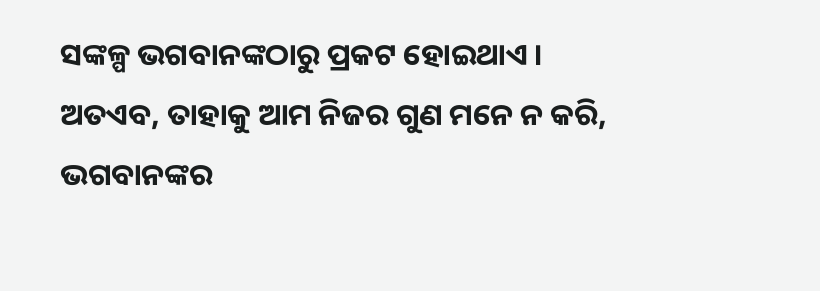ସଙ୍କଳ୍ପ ଭଗବାନଙ୍କଠାରୁ ପ୍ରକଟ ହୋଇଥାଏ । ଅତଏବ, ତାହାକୁ ଆମ ନିଜର ଗୁଣ ମନେ ନ କରି, ଭଗବାନଙ୍କର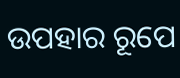ଉପହାର ରୂପେ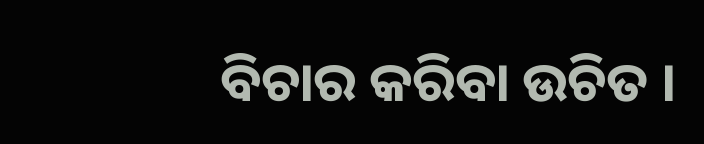ବିଚାର କରିବା ଉଚିତ ।